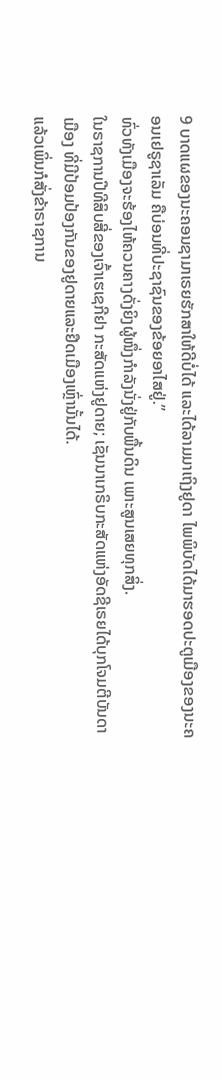9 ບາດແຜຂອງນະຄອນຊາມາເຣຍຮັກສາໃຫ້ດີບໍ່ໄດ້ ແລະໄດ້ລາມມາເຖິງຢູດາ ໄພພິບັດໄດ້ມາຮອດປະຕູເມືອງຂອງນະຄອນເຢຣູຊາເລັມ ຄືບ່ອນທີ່ປະຊາຊົນຂອງຂ້ອຍອາໄສຢູ່.”
ທົ່ວທັງເມືອງຈະຮ້ອງໄຫ້ຄວນຄາງດັ່ງຍິງຜູ້ໜຶ່ງກຳລັງນັ່ງຢູ່ກັບພື້ນດິນ ເພາະສູນເສຍທຸກສິ່ງ.
ໃນຣາຊການປີທີສິບສີ່ຂອງເຈົ້າເຮເຊກີຢາ ກະສັດແຫ່ງຢູດາຍ; ເຊັນນາເກຣິບກະສັດແຫ່ງອັດຊີເຣຍໄດ້ບຸກໂຈມຕີບັນດາເມືອງ ທີ່ມີປ້ອມປ້ອງກັນຂອງຢູດາຍແລະຢຶດເມືອງເຫຼົ່ານັ້ນໄດ້.
ແລ້ວເພິ່ນກໍສັ່ງຂ້າຣາຊການ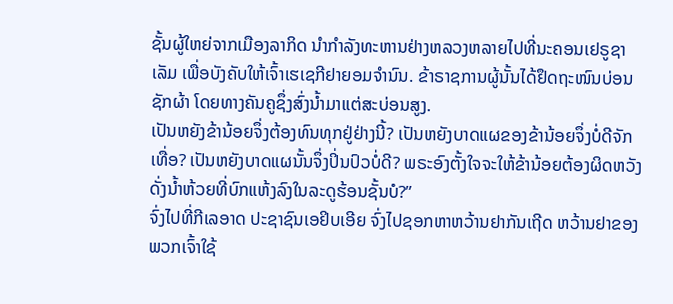ຊັ້ນຜູ້ໃຫຍ່ຈາກເມືອງລາກິດ ນຳກຳລັງທະຫານຢ່າງຫລວງຫລາຍໄປທີ່ນະຄອນເຢຣູຊາເລັມ ເພື່ອບັງຄັບໃຫ້ເຈົ້າເຮເຊກີຢາຍອມຈຳນົນ. ຂ້າຣາຊການຜູ້ນັ້ນໄດ້ຢຶດຖະໜົນບ່ອນຊັກຜ້າ ໂດຍທາງຄັນຄູຊຶ່ງສົ່ງນໍ້າມາແຕ່ສະບ່ອນສູງ.
ເປັນຫຍັງຂ້ານ້ອຍຈຶ່ງຕ້ອງທົນທຸກຢູ່ຢ່າງນີ້? ເປັນຫຍັງບາດແຜຂອງຂ້ານ້ອຍຈຶ່ງບໍ່ດີຈັກເທື່ອ? ເປັນຫຍັງບາດແຜນັ້ນຈຶ່ງປິ່ນປົວບໍ່ດີ? ພຣະອົງຕັ້ງໃຈຈະໃຫ້ຂ້ານ້ອຍຕ້ອງຜິດຫວັງ ດັ່ງນໍ້າຫ້ວຍທີ່ບົກແຫ້ງລົງໃນລະດູຮ້ອນຊັ້ນບໍ?”
ຈົ່ງໄປທີ່ກີເລອາດ ປະຊາຊົນເອຢິບເອີຍ ຈົ່ງໄປຊອກຫາຫວ້ານຢາກັນເຖີດ ຫວ້ານຢາຂອງພວກເຈົ້າໃຊ້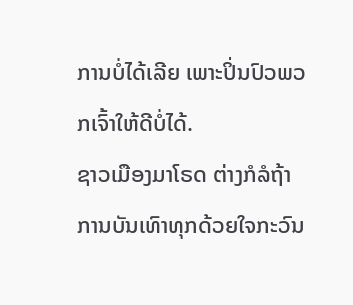ການບໍ່ໄດ້ເລີຍ ເພາະປິ່ນປົວພວກເຈົ້າໃຫ້ດີບໍ່ໄດ້.
ຊາວເມືອງມາໂຣດ ຕ່າງກໍລໍຖ້າການບັນເທົາທຸກດ້ວຍໃຈກະວົນ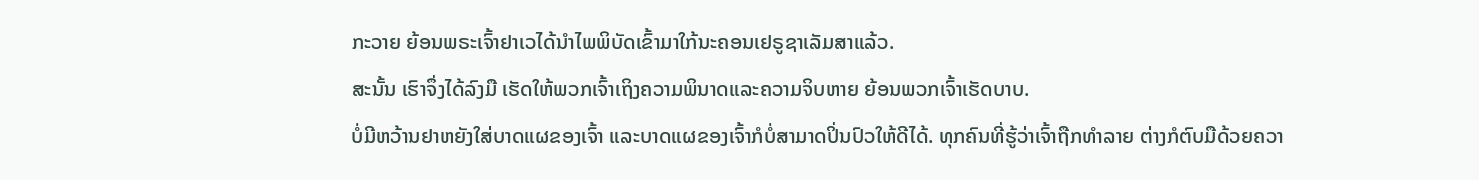ກະວາຍ ຍ້ອນພຣະເຈົ້າຢາເວໄດ້ນຳໄພພິບັດເຂົ້າມາໃກ້ນະຄອນເຢຣູຊາເລັມສາແລ້ວ.
ສະນັ້ນ ເຮົາຈຶ່ງໄດ້ລົງມື ເຮັດໃຫ້ພວກເຈົ້າເຖິງຄວາມພິນາດແລະຄວາມຈິບຫາຍ ຍ້ອນພວກເຈົ້າເຮັດບາບ.
ບໍ່ມີຫວ້ານຢາຫຍັງໃສ່ບາດແຜຂອງເຈົ້າ ແລະບາດແຜຂອງເຈົ້າກໍບໍ່ສາມາດປິ່ນປົວໃຫ້ດີໄດ້. ທຸກຄົນທີ່ຮູ້ວ່າເຈົ້າຖືກທຳລາຍ ຕ່າງກໍຕົບມືດ້ວຍຄວາ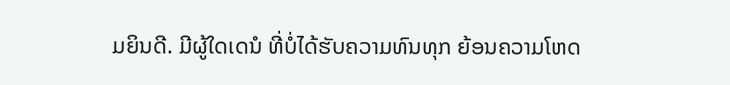ມຍິນດີ. ມີຜູ້ໃດເດນໍ ທີ່ບໍ່ໄດ້ຮັບຄວາມທົນທຸກ ຍ້ອນຄວາມໂຫດ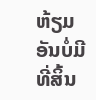ຫ້ຽມອັນບໍ່ມີທີ່ສິ້ນ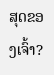ສຸດຂອງເຈົ້າ?